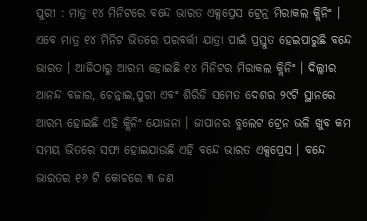ପୁରୀ : ମାତ୍ର ୧୪ ମିନିଟରେ ବନ୍ଦେ ଭାରତ ଏକ୍ସପ୍ରେସ ଟ୍ରେନ୍ର ମିରାକଲ କ୍ଲିନିଂ । ଏବେ ମାତ୍ର ୧୪ ମିନିଟ ଭିତରେ ପରବର୍ତ୍ତୀ ଯାତ୍ରା ପାଇଁ ପ୍ରସ୍ତୁତ ହେଇପାରୁଛି ବନ୍ଦେ ଭାରତ । ଆଜିଠାରୁ ଆରମ୍ଭ ହୋଇଛି ୧୪ ମିନିଟର ମିରାକଲ କ୍ଲିନିଂ । ଦିଲ୍ଲୀର ଆନନ୍ଦ ବଜାର, ଚେନ୍ନାଇ,ପୁରୀ ଏବଂ ଶିରିଡି ସମେତ ଦେଶର ୨୯ଟି ସ୍ଥାନରେ ଆରମ୍ଭ ହୋଇଛି ଏହି କ୍ଲିନିଂ ଯୋଜନା । ଜାପାନର ବୁଲେଟ ଟ୍ରେନ ଭଳି ଖୁବ କମ ସମୟ ଭିତରେ ସଫା ହୋଇଯାଉଛି ଏହି ବନ୍ଦେ ଭାରତ ଏକ୍ସପ୍ରେସ । ବନ୍ଦେ ଭାରତର ୧୬ ଟି କୋଚରେ ୩ ଜଣ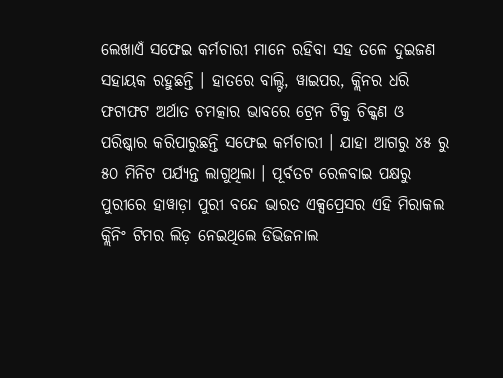ଲେଖାଏଁ ସଫେଇ କର୍ମଚାରୀ ମାନେ ରହିବା ସହ ତଳେ ଦୁଇଜଣ ସହାୟକ ରହୁଛନ୍ତି । ହାତରେ ବାଲ୍ଟି, ୱାଇପର, କ୍ଲିନର ଧରି ଫଟାଫଟ ଅର୍ଥାତ ଚମତ୍କାର ଭାବରେ ଟ୍ରେନ ଟିକୁ ଚିକ୍କଣ ଓ ପରିଷ୍କାର କରିପାରୁଛନ୍ତି ସଫେଇ କର୍ମଚାରୀ । ଯାହା ଆଗରୁ ୪୫ ରୁ ୫୦ ମିନିଟ ପର୍ଯ୍ୟନ୍ତ ଲାଗୁଥିଲା । ପୂର୍ବତଟ ରେଳବାଇ ପକ୍ଷରୁ ପୁରୀରେ ହାୱାଡ଼ା ପୁରୀ ବନ୍ଦେ ଭାରତ ଏକ୍ସପ୍ରେସର ଏହି ମିରାକଲ କ୍ଲିନିଂ ଟିମର ଲିଡ଼ ନେଇଥିଲେ ଡିଭିଜନାଲ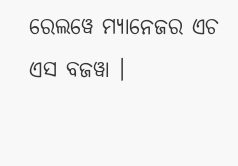ରେଲୱେ ମ୍ୟାନେଜର ଏଚ ଏସ ବଜୱା ।